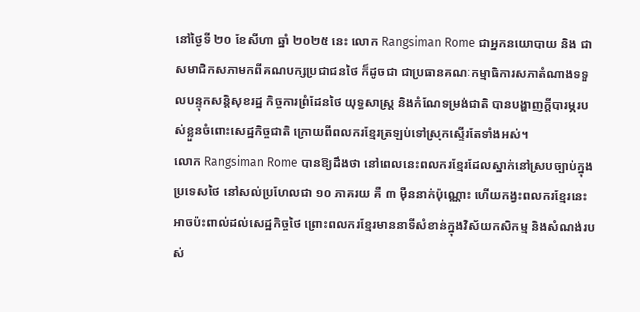នៅថ្ងៃទី ២០ ខែសីហា ឆ្នាំ ២០២៥ នេះ លោក Rangsiman Rome ជាអ្នកនយោបាយ និង ជាសមាជិកសភាមកពីគណបក្សប្រជាជនថៃ ក៏ដូចជា ជាប្រធានគណៈកម្មាធិការសភាតំណាងទទួលបន្ទុកសន្តិសុខរដ្ឋ កិច្ចការព្រំដែនថៃ យុទ្ធសាស្ត្រ និងកំណែទម្រង់ជាតិ បានបង្ហាញក្តីបារម្ភរបស់ខ្លួនចំពោះសេដ្ឋកិច្ចជាតិ ក្រោយពីពលករខ្មែរត្រឡប់ទៅស្រុកស្ទើរតែទាំងអស់។
លោក Rangsiman Rome បានឱ្យដឹងថា នៅពេលនេះពលករខ្មែរដែលស្នាក់នៅស្របច្បាប់ក្នុងប្រទេសថៃ នៅសល់ប្រហែលជា ១០ ភាគរយ គឺ ៣ ម៉ឺននាក់ប៉ុណ្ណោះ ហើយកង្វះពលករខ្មែរនេះអាចប៉ះពាល់ដល់សេដ្ឋកិច្ចថៃ ព្រោះពលករខ្មែរមាននាទីសំខាន់ក្នុងវិស័យកសិកម្ម និងសំណង់របស់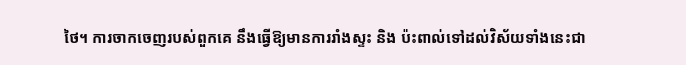ថៃ។ ការចាកចេញរបស់ពួកគេ នឹងធ្វើឱ្យមានការរាំងស្ទះ និង ប៉ះពាល់ទៅដល់វិស័យទាំងនេះជា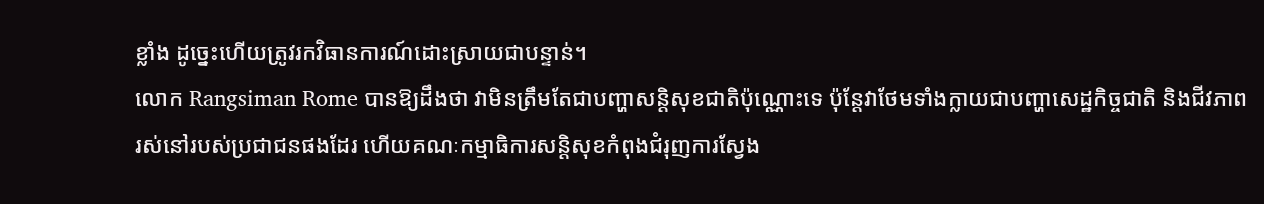ខ្លាំង ដូច្នេះហើយត្រូវរកវិធានការណ៍ដោះស្រាយជាបន្ទាន់។
លោក Rangsiman Rome បានឱ្យដឹងថា វាមិនត្រឹមតែជាបញ្ហាសន្តិសុខជាតិប៉ុណ្ណោះទេ ប៉ុន្តែវាថែមទាំងក្លាយជាបញ្ហាសេដ្ឋកិច្ចជាតិ និងជីវភាពរស់នៅរបស់ប្រជាជនផងដែរ ហើយគណៈកម្មាធិការសន្តិសុខកំពុងជំរុញការស្វែង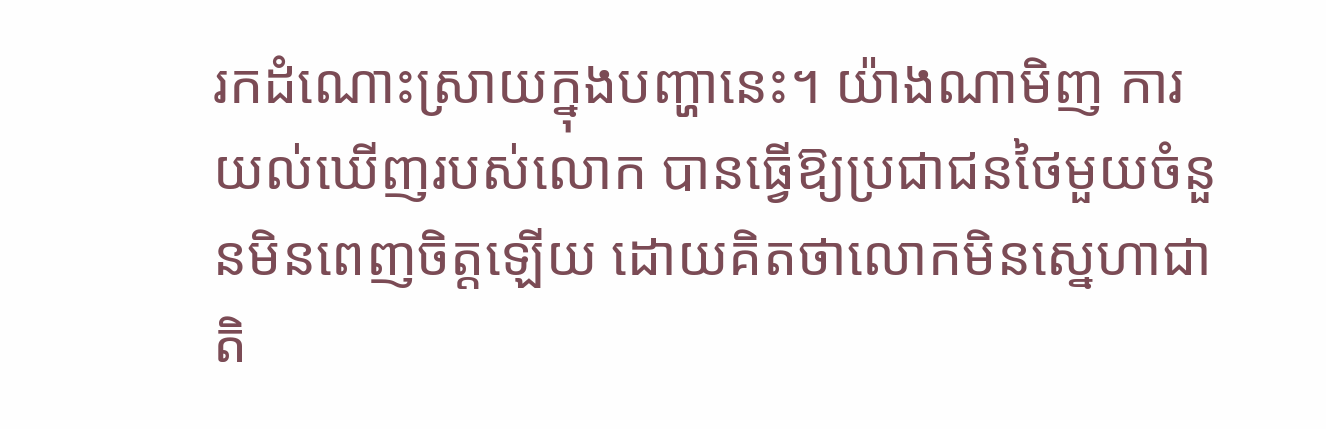រកដំណោះស្រាយក្នុងបញ្ហានេះ។ យ៉ាងណាមិញ ការយល់ឃើញរបស់លោក បានធ្វើឱ្យប្រជាជនថៃមួយចំនួនមិនពេញចិត្តឡើយ ដោយគិតថាលោកមិនស្នេហាជាតិ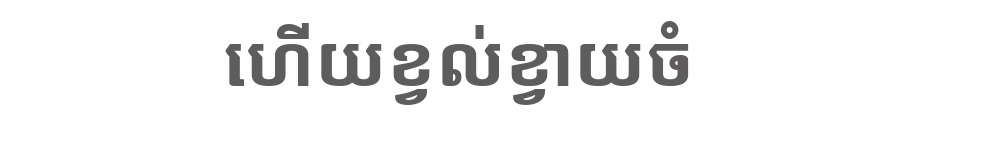ហើយខ្វល់ខ្វាយចំ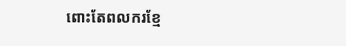ពោះតែពលករខ្មែ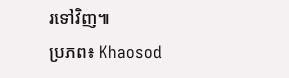រទៅវិញ៕
ប្រភព៖ Khaosod